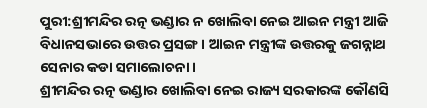ପୁରୀ:ଶ୍ରୀମନ୍ଦିର ରତ୍ନ ଭଣ୍ଡାର ନ ଖୋଲିବା ନେଇ ଆଇନ ମନ୍ତ୍ରୀ ଆଜି ବିଧାନସଭାରେ ଉତ୍ତର ପ୍ରସଙ୍ଗ । ଆଇନ ମନ୍ତ୍ରୀଙ୍କ ଉତ୍ତରକୁ ଜଗନ୍ନାଥ ସେନାର କଡା ସମାଲୋଚନା ।
ଶ୍ରୀମନ୍ଦିର ରତ୍ନ ଭଣ୍ଡାର ଖୋଲିବା ନେଇ ରାଜ୍ୟ ସରକାରଙ୍କ କୌଣସି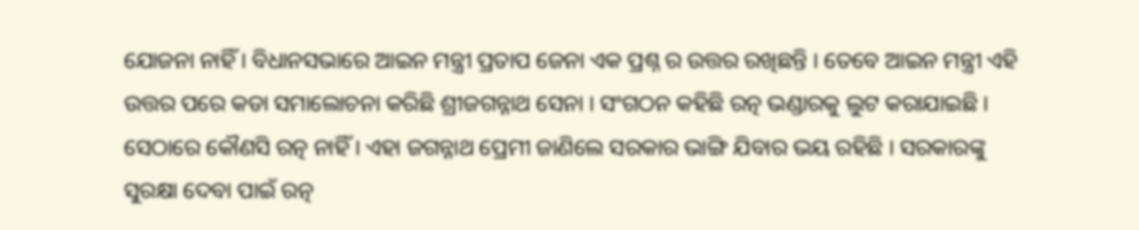ଯୋଜନା ନାହିଁ । ବିଧାନସଭାରେ ଆଇନ ମନ୍ତ୍ରୀ ପ୍ରତାପ ଜେନା ଏକ ପ୍ରଶ୍ନ ର ଉତ୍ତର ରଖିଛନ୍ତି । ତେବେ ଆଇନ ମନ୍ତ୍ରୀ ଏହି ଉତ୍ତର ପରେ କଡା ସମାଲୋଚନା କରିଛି ଶ୍ରୀଜଗନ୍ନାଥ ସେନା । ସଂଗଠନ କହିଛି ରତ୍ନ ଭଣ୍ଡାରକୁ ଲୁଟ କରାଯାଇଛି । ସେଠାରେ କୌଣସି ରତ୍ନ ନାହିଁ । ଏହା ଜଗନ୍ନାଥ ପ୍ରେମୀ ଜାଣିଲେ ସରକାର ଭାଙ୍ଗି ଯିବାର ଭୟ ରହିଛି । ସରକାରଙ୍କୁ ସୁରକ୍ଷା ଦେବା ପାଇଁ ରତ୍ନ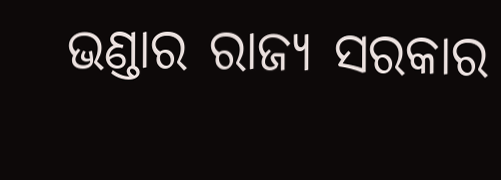ଭଣ୍ଡାର ରାଜ୍ୟ ସରକାର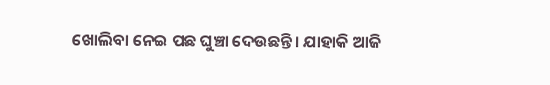ଖୋଲିବା ନେଇ ପଛ ଘୁଞ୍ଚା ଦେଉଛନ୍ତି। ଯାହାକି ଆଜି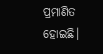ପ୍ରମାଣିତ ହୋଇଛି।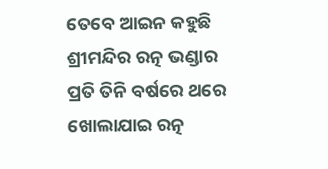ତେବେ ଆଇନ କହୁଛି ଶ୍ରୀମନ୍ଦିର ରତ୍ନ ଭଣ୍ଡାର ପ୍ରତି ତିନି ବର୍ଷରେ ଥରେ ଖୋଲାଯାଇ ରତ୍ନ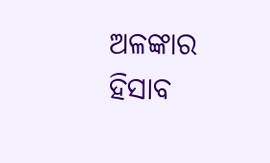ଅଳଙ୍କାର ହିସାବ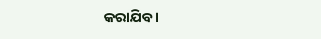କରାଯିବ ।